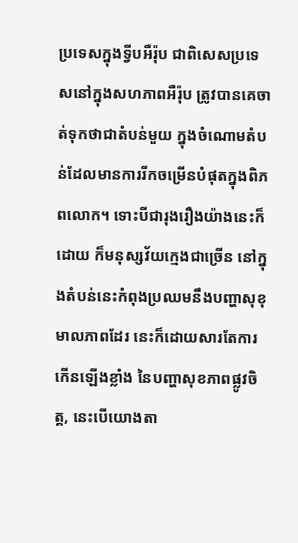ប្រទេសក្នុងទ្វីបអឺរ៉ុប ជាពិសេសប្រទេសនៅក្នុងសហភាពអឺរ៉ុប ត្រូវបានគេចាត់ទុកថាជាតំបន់មួយ ក្នុងចំណោមតំបន់ដែលមានការរីកចម្រើនបំផុតក្នុងពិភពលោក។ ទោះបីជារុងរឿងយ៉ាងនេះក៏ដោយ ក៏មនុស្សវ័យក្មេងជាច្រើន នៅក្នុងតំបន់នេះកំពុងប្រឈមនឹងបញ្ហាសុខុមាលភាពដែរ នេះក៏ដោយសារតែការកើនឡើងខ្លាំង នៃបញ្ហាសុខភាពផ្លូវចិត្ត, នេះបើយោងតា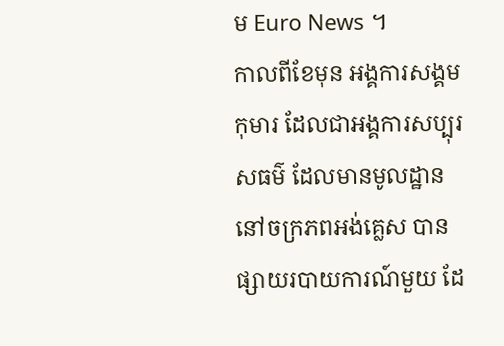ម Euro News ។
កាលពីខែមុន អង្គការសង្គមកុមារ ដែលជាអង្គការសប្បុរសធម៌ ដែលមានមូលដ្ឋាននៅចក្រភពអង់គ្លេស បានផ្សាយរបាយការណ៍មួយ ដែ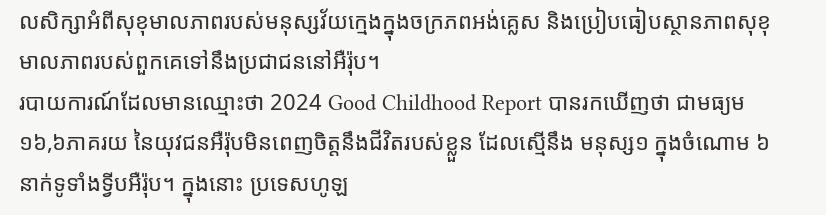លសិក្សាអំពីសុខុមាលភាពរបស់មនុស្សវ័យក្មេងក្នុងចក្រភពអង់គ្លេស និងប្រៀបធៀបស្ថានភាពសុខុមាលភាពរបស់ពួកគេទៅនឹងប្រជាជននៅអឺរ៉ុប។
របាយការណ៍ដែលមានឈ្មោះថា 2024 Good Childhood Report បានរកឃើញថា ជាមធ្យម ១៦,៦ភាគរយ នៃយុវជនអឺរ៉ុបមិនពេញចិត្តនឹងជីវិតរបស់ខ្លួន ដែលស្មើនឹង មនុស្ស១ ក្នុងចំណោម ៦នាក់ទូទាំងទ្វីបអឺរ៉ុប។ ក្នុងនោះ ប្រទេសហូឡ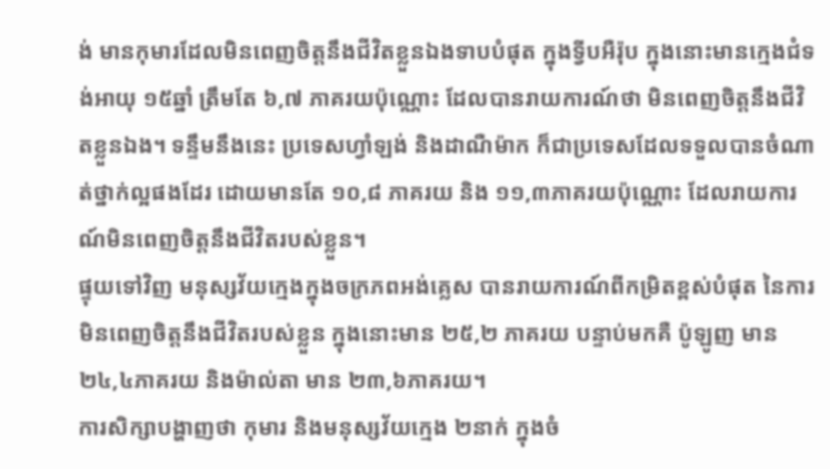ង់ មានកុមារដែលមិនពេញចិត្តនឹងជីវិតខ្លួនឯងទាបបំផុត ក្នុងទ្វីបអឺរ៉ុប ក្នុងនោះមានក្មេងជំទង់អាយុ ១៥ឆ្នាំ ត្រឹមតែ ៦,៧ ភាគរយប៉ុណ្ណោះ ដែលបានរាយការណ៍ថា មិនពេញចិត្តនឹងជីវិតខ្លួនឯង។ ទន្ទឹមនឹងនេះ ប្រទេសហ្វាំឡង់ និងដាណឺម៉ាក ក៏ជាប្រទេសដែលទទួលបានចំណាត់ថ្នាក់ល្អផងដែរ ដោយមានតែ ១០,៨ ភាគរយ និង ១១,៣ភាគរយប៉ុណ្ណោះ ដែលរាយការណ៍មិនពេញចិត្តនឹងជីវិតរបស់ខ្លួន។
ផ្ទុយទៅវិញ មនុស្សវ័យក្មេងក្នុងចក្រភពអង់គ្លេស បានរាយការណ៍ពីកម្រិតខ្ពស់បំផុត នៃការមិនពេញចិត្តនឹងជីវិតរបស់ខ្លួន ក្នុងនោះមាន ២៥,២ ភាគរយ បន្ទាប់មកគឺ ប៉ូឡូញ មាន ២៤,៤ភាគរយ និងម៉ាល់តា មាន ២៣,៦ភាគរយ។
ការសិក្សាបង្ហាញថា កុមារ និងមនុស្សវ័យក្មេង ២នាក់ ក្នុងចំ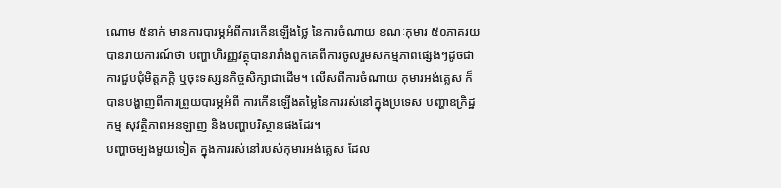ណោម ៥នាក់ មានការបារម្ភអំពីការកើនឡើងថ្លៃ នៃការចំណាយ ខណៈកុមារ ៥០ភាគរយ បានរាយការណ៍ថា បញ្ហាហិរញ្ញវត្ថុបានរារាំងពួកគេពីការចូលរួមសកម្មភាពផ្សេងៗដូចជា ការជួបជុំមិត្តភក្តិ ឬចុះទស្សនកិច្ចសិក្សាជាដើម។ លើសពីការចំណាយ កុមារអង់គ្លេស ក៏បានបង្ហាញពីការព្រួយបារម្ភអំពី ការកើនឡើងតម្លៃនៃការរស់នៅក្នុងប្រទេស បញ្ហាឧក្រិដ្ឋកម្ម សុវត្ថិភាពអនឡាញ និងបញ្ហាបរិស្ថានផងដែរ។
បញ្ហាចម្បងមួយទៀត ក្នុងការរស់នៅរបស់កុមារអង់គ្លេស ដែល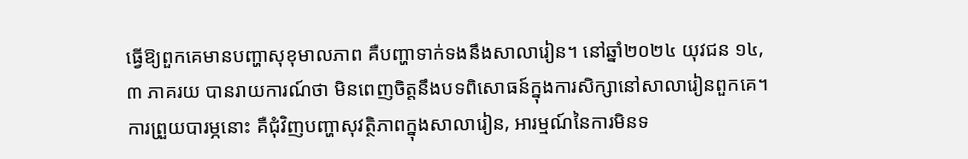ធ្វើឱ្យពួកគេមានបញ្ហាសុខុមាលភាព គឺបញ្ហាទាក់ទងនឹងសាលារៀន។ នៅឆ្នាំ២០២៤ យុវជន ១៤,៣ ភាគរយ បានរាយការណ៍ថា មិនពេញចិត្តនឹងបទពិសោធន៍ក្នុងការសិក្សានៅសាលារៀនពួកគេ។ ការព្រួយបារម្ភនោះ គឺជុំវិញបញ្ហាសុវត្ថិភាពក្នុងសាលារៀន, អារម្មណ៍នៃការមិនទ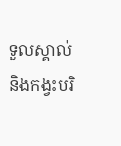ទួលស្គាល់ និងកង្វះបរិ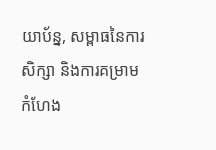យាប័ន្ន, សម្ពាធនៃការសិក្សា និងការគម្រាមកំហែង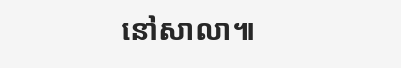នៅសាលា៕